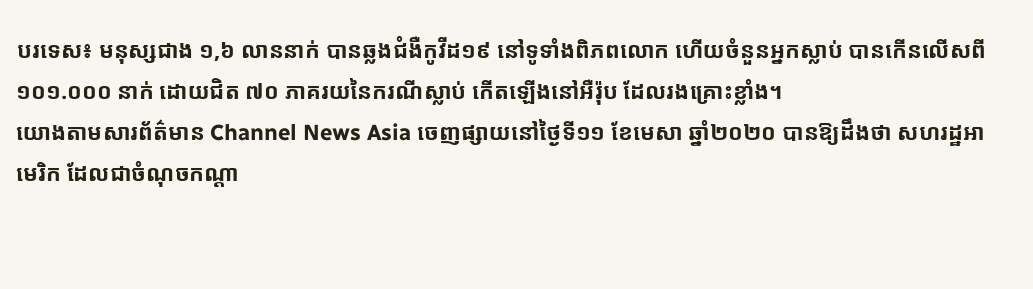បរទេស៖ មនុស្សជាង ១,៦ លាននាក់ បានឆ្លងជំងឺកូវីដ១៩ នៅទូទាំងពិភពលោក ហើយចំនួនអ្នកស្លាប់ បានកើនលើសពី ១០១.០០០ នាក់ ដោយជិត ៧០ ភាគរយនៃករណីស្លាប់ កើតឡើងនៅអឺរ៉ុប ដែលរងគ្រោះខ្លាំង។
យោងតាមសារព័ត៌មាន Channel News Asia ចេញផ្សាយនៅថ្ងៃទី១១ ខែមេសា ឆ្នាំ២០២០ បានឱ្យដឹងថា សហរដ្ឋអាមេរិក ដែលជាចំណុចកណ្តា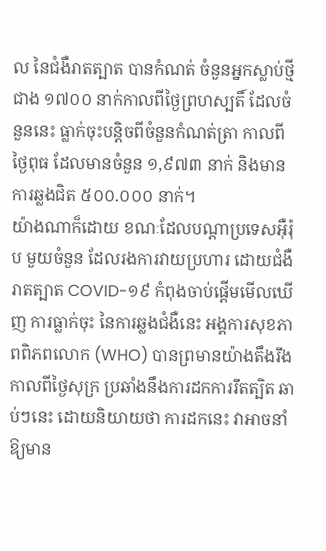ល នៃជំងឺរាតត្បាត បានកំណត់ ចំនួនអ្នកស្លាប់ថ្មីជាង ១៧០០ នាក់កាលពីថ្ងៃព្រហស្បតិ៍ ដែលចំនួននេះ ធ្លាក់ចុះបន្តិចពីចំនួនកំណត់ត្រា កាលពីថ្ងៃពុធ ដែលមានចំនួន ១,៩៧៣ នាក់ និងមានការឆ្លងជិត ៥០០.០០០ នាក់។
យ៉ាងណាក៏ដោយ ខណៈដែលបណ្តាប្រទេសអ៊ឺរ៉ុប មួយចំនួន ដែលរងការវាយប្រហារ ដោយជំងឺរាតត្បាត COVID-១៩ កំពុងចាប់ផ្តើមមើលឃើញ ការធ្លាក់ចុះ នៃការឆ្លងជំងឺនេះ អង្គការសុខភាពពិភពលោក (WHO) បានព្រមានយ៉ាងតឹងរឹង កាលពីថ្ងៃសុក្រ ប្រឆាំងនឹងការដកការរឹតត្បិត ឆាប់ៗនេះ ដោយនិយាយថា ការដកនេះ វាអាចនាំឱ្យមាន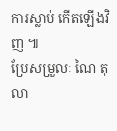ការស្លាប់ កើតឡើងវិញ ៕
ប្រែសម្រួលៈ ណៃ តុលា